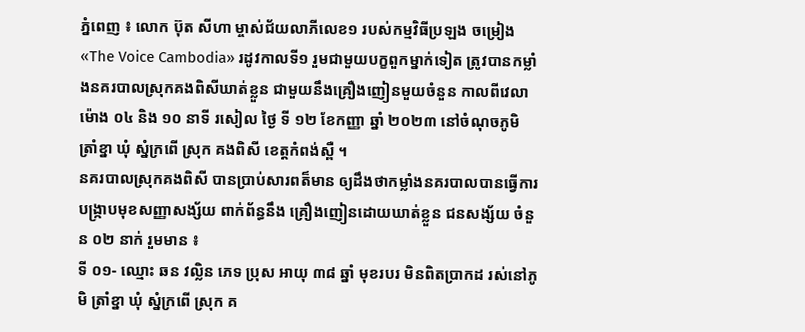ភ្នំពេញ ៖ លោក ប៊ុត សីហា ម្ចាស់ជ័យលាភីលេខ១ របស់កម្មវិធីប្រឡង ចម្រៀង «The Voice Cambodia» រដូវកាលទី១ រួមជាមួយបក្ខពួកម្នាក់ទៀត ត្រូវបានកម្លាំងនគរបាលស្រុកគងពិសីឃាត់ខ្លួន ជាមួយនឹងគ្រឿងញៀនមួយចំនួន កាលពីវេលា ម៉ោង ០៤ និង ១០ នាទី រសៀល ថ្ងៃ ទី ១២ ខែកញ្ញា ឆ្នាំ ២០២៣ នៅចំណុចភូមិ ត្រាំខ្នា ឃុំ ស្នំក្រពើ ស្រុក គងពិសី ខេត្តកំពង់ស្ពឺ ។
នគរបាលស្រុកគងពិសី បានប្រាប់សារពត៏មាន ឲ្យដឹងថាកម្លាំងនគរបាលបានធ្វើការបង្ក្រាបមុខសញ្ញាសង្ស័យ ពាក់ព័ន្ធនឹង គ្រឿងញៀនដោយឃាត់ខ្លួន ជនសង្ស័យ ចំនួន ០២ នាក់ រួមមាន ៖
ទី ០១- ឈ្មោះ ឆន វល្លិន ភេទ ប្រុស អាយុ ៣៨ ឆ្នាំ មុខរបរ មិនពិតប្រាកដ រស់នៅភូមិ ត្រាំខ្នា ឃុំ ស្នំក្រពើ ស្រុក គ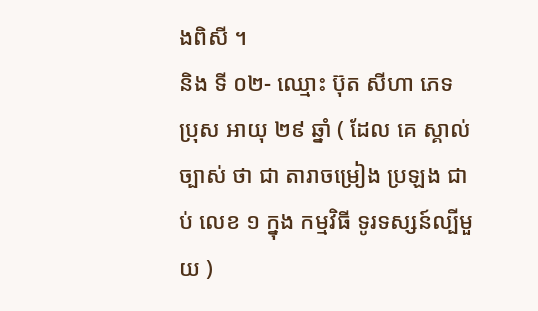ងពិសី ។
និង ទី ០២- ឈ្មោះ ប៊ុត សីហា ភេទ ប្រុស អាយុ ២៩ ឆ្នាំ ( ដែល គេ ស្គាល់ ច្បាស់ ថា ជា តារាចម្រៀង ប្រឡង ជាប់ លេខ ១ ក្នុង កម្មវិធី ទូរទស្សន៍ល្បីមួយ )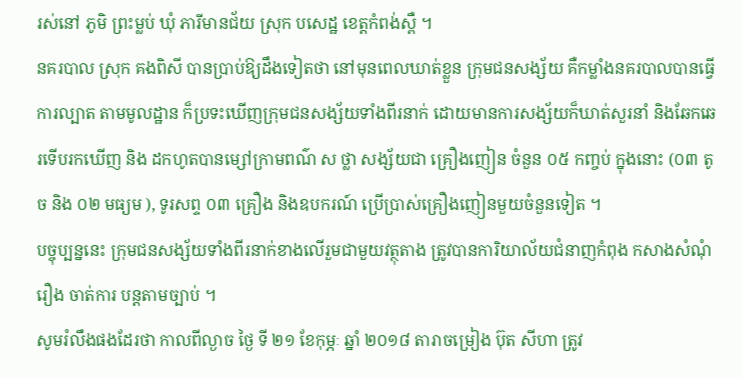រស់នៅ ភូមិ ព្រះម្លប់ ឃុំ ភារីមានជ័យ ស្រុក បសេដ្ឋ ខេត្តកំពង់ស្ពឺ ។
នគរបាល ស្រុក គងពិសី បានប្រាប់ឱ្យដឹងទៀតថា នៅមុនពេលឃាត់ខ្លួន ក្រុមជនសង្ស័យ គឺកម្លាំងនគរបាលបានធ្វើការល្បាត តាមមូលដ្ឋាន ក៏ប្រទះឃើញក្រុមជនសង្ស័យទាំងពីរនាក់ ដោយមានការសង្ស័យក៏ឃាត់សួរនាំ និងឆែកឆេរទើបរកឃើញ និង ដកហូតបានម្សៅក្រាមពណ៌ ស ថ្លា សង្ស័យជា គ្រឿងញៀន ចំនួន ០៥ កញ្ចប់ ក្នុងនោះ (០៣ តូច និង ០២ មធ្យម ), ទូរសព្ទ ០៣ គ្រឿង និងឧបករណ៍ ប្រើប្រាស់គ្រឿងញៀនមួយចំនួនទៀត ។
បច្ចុប្បន្ននេះ ក្រុមជនសង្ស័យទាំងពីរនាក់ខាងលេីរួមជាមួយវត្ថុតាង ត្រូវបានការិយាល័យជំនាញកំពុង កសាងសំណុំរឿង ចាត់ការ បន្តតាមច្បាប់ ។
សូមរំលឹងផងដែរថា កាលពីល្ងាច ថ្ងៃ ទី ២១ ខែកុម្ភៈ ឆ្នាំ ២០១៨ តារាចម្រៀង ប៊ុត សីហា ត្រូវ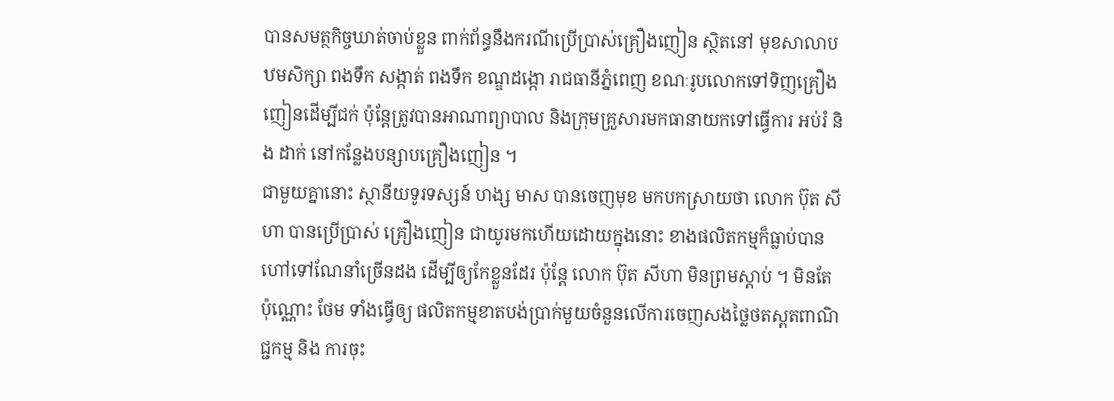បានសមត្ថកិច្ចឃាត់ចាប់ខ្លួន ពាក់ព័ន្ធនឹងករណីប្រើប្រាស់គ្រឿងញៀន ស្ថិតនៅ មុខសាលាបឋមសិក្សា ពងទឹក សង្កាត់ ពងទឹក ខណ្ឌដង្កោ រាជធានីភ្នំពេញ ខណៈរូបលោកទៅទិញគ្រឿងញៀនដើម្បីជក់ ប៉ុន្តែត្រូវបានអាណាព្យាបាល និងក្រុមគ្រួសារមកធានាយកទៅធ្វើការ អប់រំ និង ដាក់ នៅកន្លែងបន្សាបគ្រឿងញៀន ។
ជាមួយគ្នានោះ ស្ថានីយទូរទស្សន៍ ហង្ស មាស បានចេញមុខ មកបកស្រាយថា លោក ប៊ុត សីហា បានប្រើប្រាស់ គ្រឿងញៀន ជាយូរមកហើយដោយក្នុងនោះ ខាងផលិតកម្មក៏ធ្លាប់បានហៅទៅណែនាំច្រើនដង ដើម្បីឲ្យកែខ្លួនដែរ ប៉ុន្តែ លោក ប៊ុត សីហា មិនព្រមស្តាប់ ។ មិនតែប៉ុណ្ណោះ ថែម ទាំងធ្វើឲ្យ ផលិតកម្មខាតបង់ប្រាក់មួយចំនួនលើការចេញសងថ្លៃថតស្ពតពាណិជ្ជកម្ម និង ការចុះ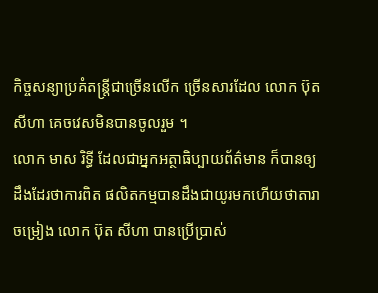កិច្ចសន្យាប្រគំតន្ត្រីជាច្រើនលើក ច្រើនសារដែល លោក ប៊ុត សីហា គេចវេសមិនបានចូលរួម ។
លោក មាស រិទ្ធី ដែលជាអ្នកអត្ថាធិប្បាយព័ត៌មាន ក៏បានឲ្យដឹងដែរថាការពិត ផលិតកម្មបានដឹងជាយូរមកហើយថាតារាចម្រៀង លោក ប៊ុត សីហា បានប្រើប្រាស់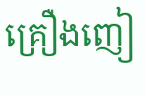គ្រឿងញៀ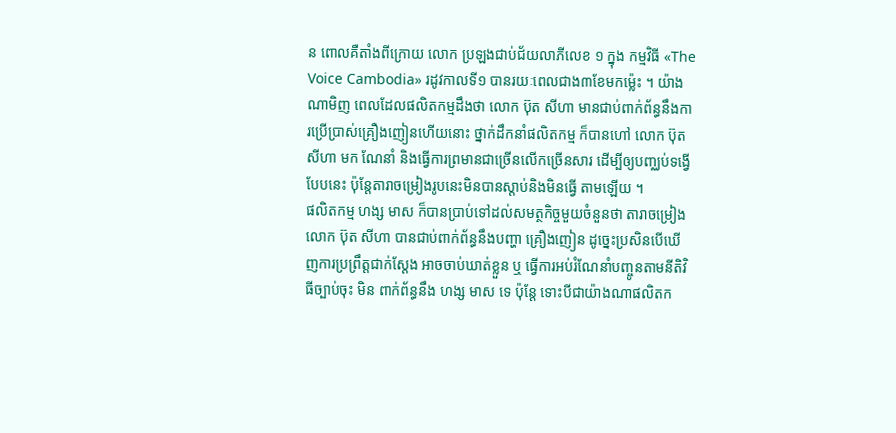ន ពោលគឺតាំងពីក្រោយ លោក ប្រឡងជាប់ជ័យលាភីលេខ ១ ក្នុង កម្មវិធី «The Voice Cambodia» រដូវកាលទី១ បានរយៈពេលជាង៣ខែមកម្ល៉េះ ។ យ៉ាងណាមិញ ពេលដែលផលិតកម្មដឹងថា លោក ប៊ុត សីហា មានជាប់ពាក់ព័ន្ធនឹងការប្រើប្រាស់គ្រឿងញៀនហើយនោះ ថ្នាក់ដឹកនាំផលិតកម្ម ក៏បានហៅ លោក ប៊ុត សីហា មក ណែនាំ និងធ្វើការព្រមានជាច្រើនលើកច្រើនសារ ដើម្បីឲ្យបញ្ឈប់ទង្វើបែបនេះ ប៉ុន្តែតារាចម្រៀងរូបនេះមិនបានស្តាប់និងមិនធ្វើ តាមឡើយ ។
ផលិតកម្ម ហង្ស មាស ក៏បានប្រាប់ទៅដល់សមត្ថកិច្ចមួយចំនួនថា តារាចម្រៀង លោក ប៊ុត សីហា បានជាប់ពាក់ព័ន្ធនឹងបញ្ហា គ្រឿងញៀន ដូច្នេះប្រសិនបើឃើញការប្រព្រឹត្តជាក់ស្តែង អាចចាប់ឃាត់ខ្លួន ឬ ធ្វើការអប់រំណែនាំបញ្ចូនតាមនីតិវិធីច្បាប់ចុះ មិន ពាក់ព័ន្ធនឹង ហង្ស មាស ទេ ប៉ុន្តែ ទោះបីជាយ៉ាងណាផលិតក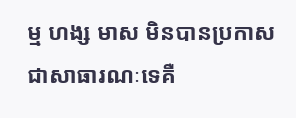ម្ម ហង្ស មាស មិនបានប្រកាសជាសាធារណៈទេគឺ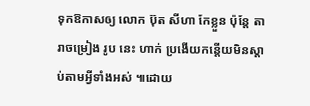ទុកឱកាសឲ្យ លោក ប៊ុត សីហា កែខ្លួន ប៉ុន្តែ តារាចម្រៀង រូប នេះ ហាក់ ប្រងើយកន្តើយមិនស្តាប់តាមអ្វីទាំងអស់ ៕ដោយ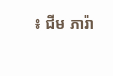៖ ជីម ភារ៉ា